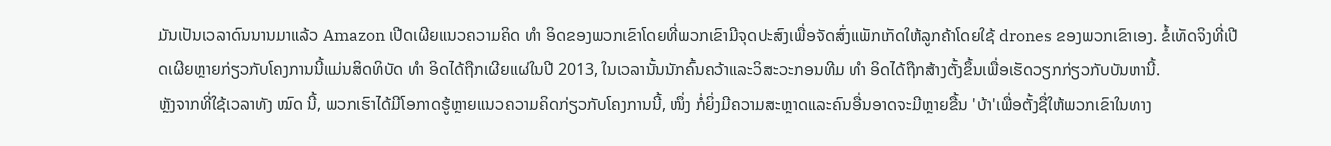ມັນເປັນເວລາດົນນານມາແລ້ວ Amazon ເປີດເຜີຍແນວຄວາມຄິດ ທຳ ອິດຂອງພວກເຂົາໂດຍທີ່ພວກເຂົາມີຈຸດປະສົງເພື່ອຈັດສົ່ງແພັກເກັດໃຫ້ລູກຄ້າໂດຍໃຊ້ drones ຂອງພວກເຂົາເອງ. ຂໍ້ເທັດຈິງທີ່ເປີດເຜີຍຫຼາຍກ່ຽວກັບໂຄງການນີ້ແມ່ນສິດທິບັດ ທຳ ອິດໄດ້ຖືກເຜີຍແຜ່ໃນປີ 2013, ໃນເວລານັ້ນນັກຄົ້ນຄວ້າແລະວິສະວະກອນທີມ ທຳ ອິດໄດ້ຖືກສ້າງຕັ້ງຂຶ້ນເພື່ອເຮັດວຽກກ່ຽວກັບບັນຫານີ້.
ຫຼັງຈາກທີ່ໃຊ້ເວລາທັງ ໝົດ ນີ້, ພວກເຮົາໄດ້ມີໂອກາດຮູ້ຫຼາຍແນວຄວາມຄິດກ່ຽວກັບໂຄງການນີ້, ໜຶ່ງ ກໍ່ຍິ່ງມີຄວາມສະຫຼາດແລະຄົນອື່ນອາດຈະມີຫຼາຍຂື້ນ 'ບ້າ'ເພື່ອຕັ້ງຊື່ໃຫ້ພວກເຂົາໃນທາງ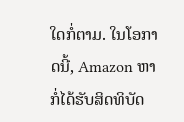ໃດກໍ່ຕາມ. ໃນໂອກາດນີ້, Amazon ຫາກໍ່ໄດ້ຮັບສິດທິບັດ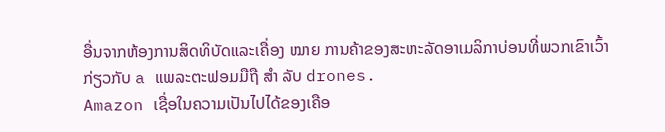ອື່ນຈາກຫ້ອງການສິດທິບັດແລະເຄື່ອງ ໝາຍ ການຄ້າຂອງສະຫະລັດອາເມລິກາບ່ອນທີ່ພວກເຂົາເວົ້າກ່ຽວກັບ a ແພລະຕະຟອມມືຖື ສຳ ລັບ drones.
Amazon ເຊື່ອໃນຄວາມເປັນໄປໄດ້ຂອງເຄືອ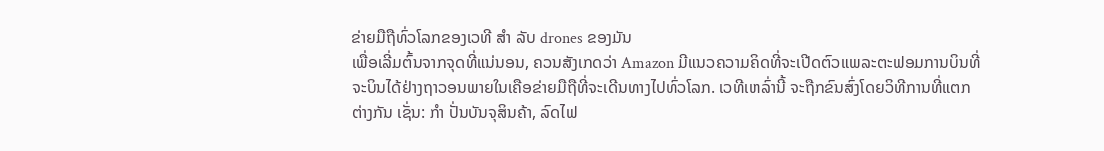ຂ່າຍມືຖືທົ່ວໂລກຂອງເວທີ ສຳ ລັບ drones ຂອງມັນ
ເພື່ອເລີ່ມຕົ້ນຈາກຈຸດທີ່ແນ່ນອນ, ຄວນສັງເກດວ່າ Amazon ມີແນວຄວາມຄິດທີ່ຈະເປີດຕົວແພລະຕະຟອມການບິນທີ່ຈະບິນໄດ້ຢ່າງຖາວອນພາຍໃນເຄືອຂ່າຍມືຖືທີ່ຈະເດີນທາງໄປທົ່ວໂລກ. ເວທີເຫລົ່ານີ້ ຈະຖືກຂົນສົ່ງໂດຍວິທີການທີ່ແຕກຕ່າງກັນ ເຊັ່ນ: ກຳ ປັ່ນບັນຈຸສິນຄ້າ, ລົດໄຟ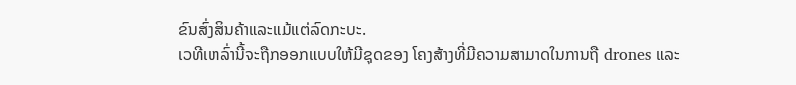ຂົນສົ່ງສິນຄ້າແລະແມ້ແຕ່ລົດກະບະ.
ເວທີເຫລົ່ານີ້ຈະຖືກອອກແບບໃຫ້ມີຊຸດຂອງ ໂຄງສ້າງທີ່ມີຄວາມສາມາດໃນການຖື drones ແລະ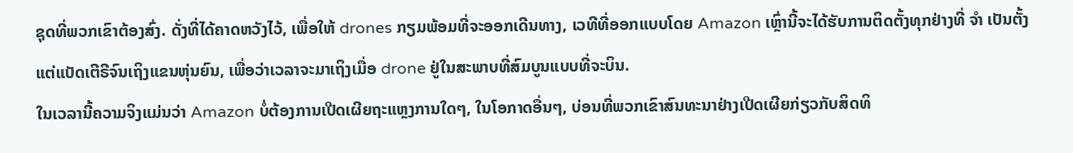ຊຸດທີ່ພວກເຂົາຕ້ອງສົ່ງ. ດັ່ງທີ່ໄດ້ຄາດຫວັງໄວ້, ເພື່ອໃຫ້ drones ກຽມພ້ອມທີ່ຈະອອກເດີນທາງ, ເວທີທີ່ອອກແບບໂດຍ Amazon ເຫຼົ່ານີ້ຈະໄດ້ຮັບການຕິດຕັ້ງທຸກຢ່າງທີ່ ຈຳ ເປັນຕັ້ງແຕ່ແບັດເຕີຣີຈົນເຖິງແຂນຫຸ່ນຍົນ, ເພື່ອວ່າເວລາຈະມາເຖິງເມື່ອ drone ຢູ່ໃນສະພາບທີ່ສົມບູນແບບທີ່ຈະບິນ.
ໃນເວລານີ້ຄວາມຈິງແມ່ນວ່າ Amazon ບໍ່ຕ້ອງການເປີດເຜີຍຖະແຫຼງການໃດໆ, ໃນໂອກາດອື່ນໆ, ບ່ອນທີ່ພວກເຂົາສົນທະນາຢ່າງເປີດເຜີຍກ່ຽວກັບສິດທິ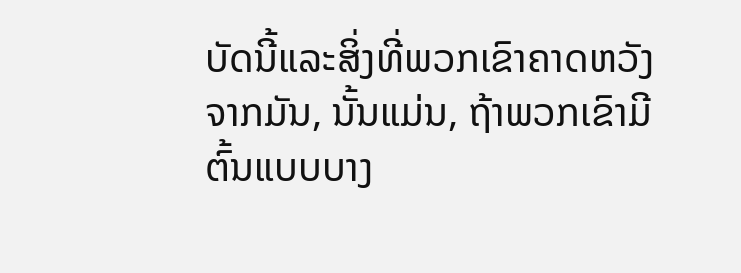ບັດນີ້ແລະສິ່ງທີ່ພວກເຂົາຄາດຫວັງຈາກມັນ, ນັ້ນແມ່ນ, ຖ້າພວກເຂົາມີຕົ້ນແບບບາງ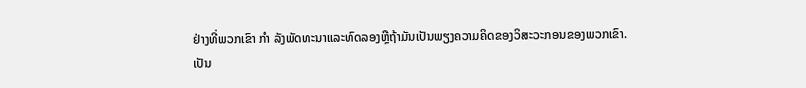ຢ່າງທີ່ພວກເຂົາ ກຳ ລັງພັດທະນາແລະທົດລອງຫຼືຖ້າມັນເປັນພຽງຄວາມຄິດຂອງວິສະວະກອນຂອງພວກເຂົາ.
ເປັນ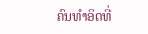ຄົນທໍາອິດທີ່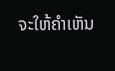ຈະໃຫ້ຄໍາເຫັນ